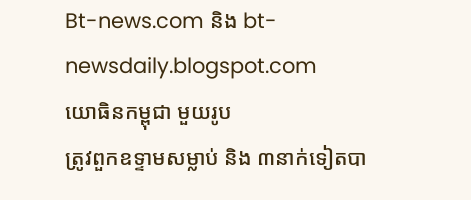Bt-news.com និង bt-newsdaily.blogspot.com
យោធិនកម្ពុជា មួយរូប
ត្រូវពួកឧទ្ទាមសម្លាប់ និង ៣នាក់ទៀតបា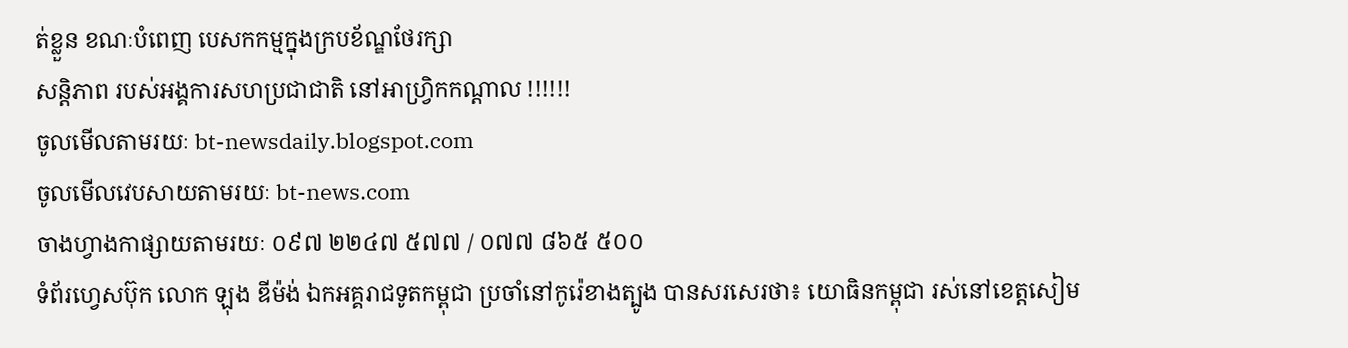ត់ខ្លួន ខណៈបំពេញ បេសកកម្មក្នុងក្របខ័ណ្ឌថែរក្សា
សន្តិភាព របស់អង្គការសហប្រជាជាតិ នៅអាហ្វ្រិកកណ្តាល !!!!!!
ចូលមើលតាមរយៈ bt-newsdaily.blogspot.com
ចូលមើលវេបសាយតាមរយៈ bt-news.com
ចាងហ្វាងកាផ្សាយតាមរយៈ ០៩៧ ២២៤៧ ៥៧៧ / ០៧៧ ៨៦៥ ៥០០
ទំព័រហ្វេសប៊ុក លោក ឡុង ឌីម៉ង់ ឯកអគ្គរាជទូតកម្ពុជា ប្រចាំនៅកូរ៉េខាងត្បូង បានសរសេរថា៖ យោធិនកម្ពុជា រស់នៅខេត្តសៀម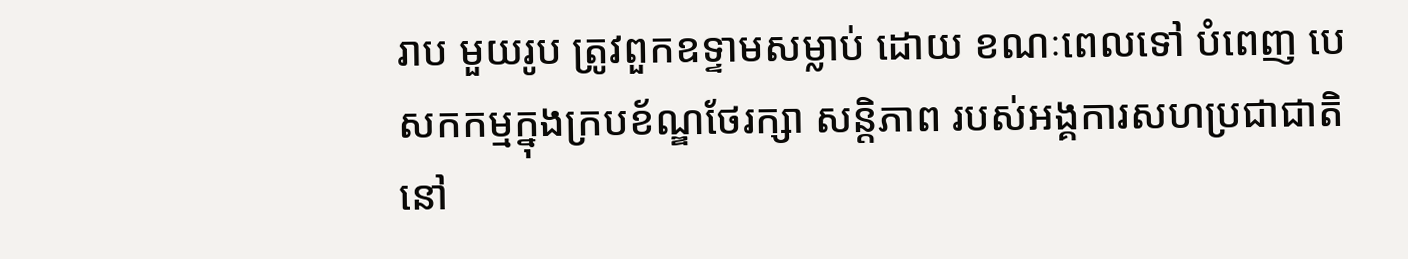រាប មួយរូប ត្រូវពួកឧទ្ទាមសម្លាប់ ដោយ ខណៈពេលទៅ បំពេញ បេសកកម្មក្នុងក្របខ័ណ្ឌថែរក្សា សន្តិភាព របស់អង្គការសហប្រជាជាតិ នៅ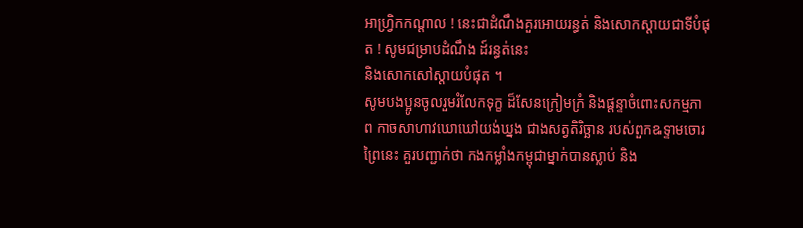អាហ្វ្រិកកណ្តាល ! នេះជាដំណឹងគួរអោយរន្ធត់ និងសោកស្តាយជាទីបំផុត ! សូមជម្រាបដំណឹង ដ៍រន្ធត់នេះ
និងសោកសៅស្តាយបំផុត ។
សូមបងប្អូនចូលរួមរំលែកទុក្ខ ដ៏សែនក្រៀមក្រំ និងផ្តន្ទាចំពោះសកម្មភាព កាចសាហាវឃោឃៅយង់ឃ្នង ជាងសត្វតិរិច្ឆាន របស់ពួកឩទ្ទាមចោរព្រៃនេះ គួរបញ្ជាក់ថា កងកម្លាំងកម្ពុជាម្នាក់បានស្លាប់ និង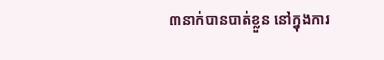៣នាក់បានបាត់ខ្លួន នៅក្នុងការ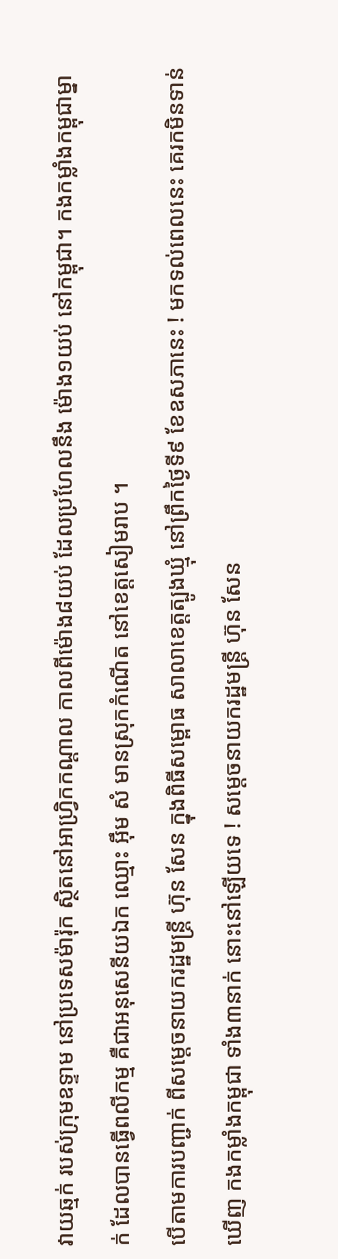វាយឆ្មក់ របស់ក្រុមឧទ្ទាម នៅប្រទេសម៉ារ៉ុក ស្ថិតនៅអាហ្វ្រិកកណ្តាល កាលពីម៉ោង៨យប់ ដែលប្រហែលនឹង ម៉ោង១យប់ នៅកម្ពុជា។ កងកម្លាំងកម្ពុជាម្នាក់ ដែលបានធ្វើពលីកម្ម គឺជាអនុសេនីយឯក ឈ្មោះ អ៊ឹម សំ មានស្រុកកំណើត នៅខេត្តសៀមរាប ។
បើតាមការបញ្ជាក់ ពីសម្តេចនាយករដ្ឋមន្ត្រី ហ៊ុន សែន ក្នុងពិធីសម្ពោធ សាលាខេត្តត្បូងឃ្មុំ នៅព្រឹកថ្ងៃទី៩ ខែឧសភានេះ ! មកទល់ពេលនេះ គេរកមិនទាន់ឃើញ កងកម្លាំងកម្ពុជា ទាំង៣នាក់ នោះនៅឡើយទេ ! សម្តេចនាយករដ្ឋមន្ត្រី ហ៊ុន សែន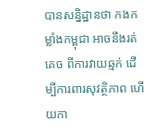បានសន្និដ្ឋានថា កងកម្លាំងកម្ពុជា អាចនឹងរត់គេច ពីការវាយឆ្មក់ ដើម្បីការពារសុវត្ថិភាព ហើយកា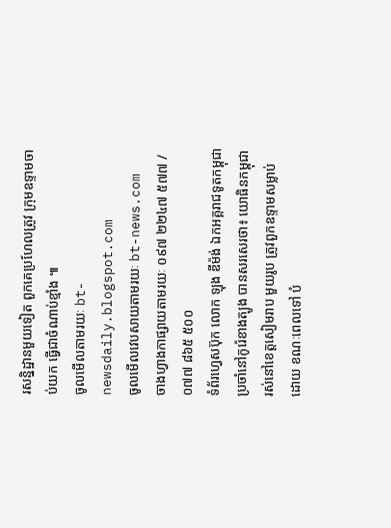រសន្និដ្ឋានមួយទៀត ពួកគេប្រហែលត្រូវ ក្រុមឧទ្ទាមចាប់យក ធ្វើជាចំណាប់ខ្មាំង ៕
ចូលមើលតាមរយៈ bt-newsdaily.blogspot.com
ចូលមើលវេបសាយតាមរយៈ bt-news.com
ចាងហ្វាងកាផ្សាយតាមរយៈ ០៩៧ ២២៤៧ ៥៧៧ / ០៧៧ ៨៦៥ ៥០០
ទំព័រហ្វេសប៊ុក លោក ឡុង ឌីម៉ង់ ឯកអគ្គរាជទូតកម្ពុជា ប្រចាំនៅកូរ៉េខាងត្បូង បានសរសេរថា៖ យោធិនកម្ពុជា រស់នៅខេត្តសៀមរាប មួយរូប ត្រូវពួកឧទ្ទាមសម្លាប់ ដោយ ខណៈពេលទៅ បំ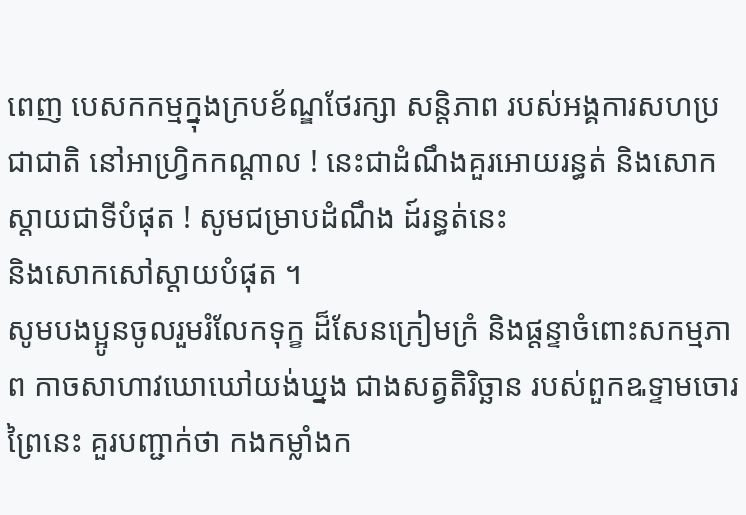ពេញ បេសកកម្មក្នុងក្របខ័ណ្ឌថែរក្សា សន្តិភាព របស់អង្គការសហប្រជាជាតិ នៅអាហ្វ្រិកកណ្តាល ! នេះជាដំណឹងគួរអោយរន្ធត់ និងសោកស្តាយជាទីបំផុត ! សូមជម្រាបដំណឹង ដ៍រន្ធត់នេះ
និងសោកសៅស្តាយបំផុត ។
សូមបងប្អូនចូលរួមរំលែកទុក្ខ ដ៏សែនក្រៀមក្រំ និងផ្តន្ទាចំពោះសកម្មភាព កាចសាហាវឃោឃៅយង់ឃ្នង ជាងសត្វតិរិច្ឆាន របស់ពួកឩទ្ទាមចោរព្រៃនេះ គួរបញ្ជាក់ថា កងកម្លាំងក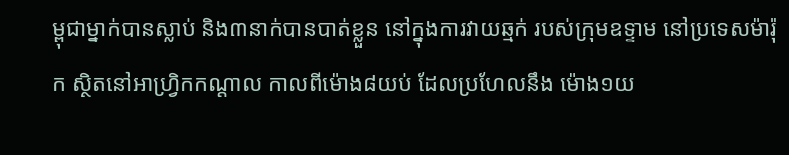ម្ពុជាម្នាក់បានស្លាប់ និង៣នាក់បានបាត់ខ្លួន នៅក្នុងការវាយឆ្មក់ របស់ក្រុមឧទ្ទាម នៅប្រទេសម៉ារ៉ុក ស្ថិតនៅអាហ្វ្រិកកណ្តាល កាលពីម៉ោង៨យប់ ដែលប្រហែលនឹង ម៉ោង១យ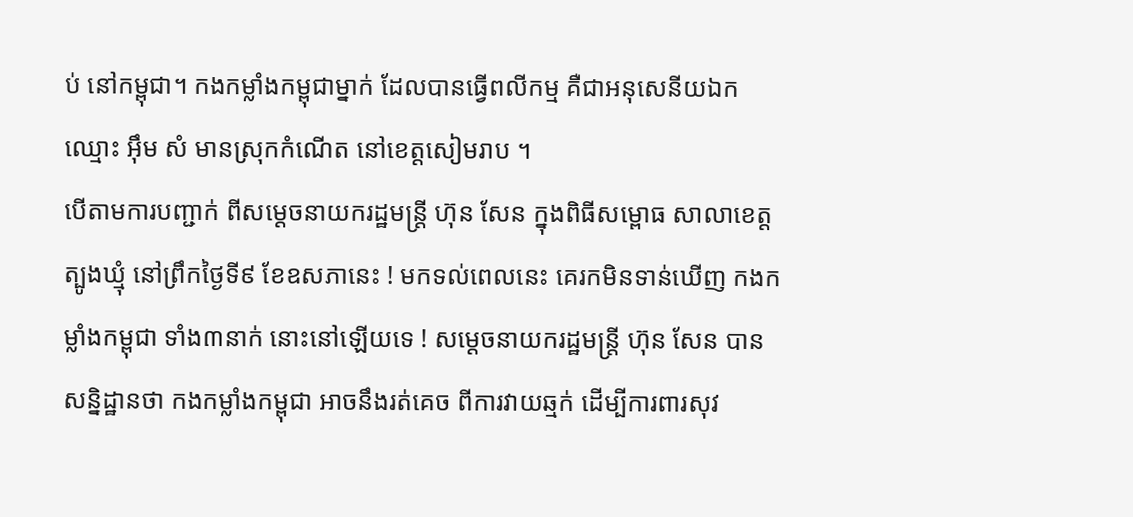ប់ នៅកម្ពុជា។ កងកម្លាំងកម្ពុជាម្នាក់ ដែលបានធ្វើពលីកម្ម គឺជាអនុសេនីយឯក ឈ្មោះ អ៊ឹម សំ មានស្រុកកំណើត នៅខេត្តសៀមរាប ។
បើតាមការបញ្ជាក់ ពីសម្តេចនាយករដ្ឋមន្ត្រី ហ៊ុន សែន ក្នុងពិធីសម្ពោធ សាលាខេត្តត្បូងឃ្មុំ នៅព្រឹកថ្ងៃទី៩ ខែឧសភានេះ ! មកទល់ពេលនេះ គេរកមិនទាន់ឃើញ កងកម្លាំងកម្ពុជា ទាំង៣នាក់ នោះនៅឡើយទេ ! សម្តេចនាយករដ្ឋមន្ត្រី ហ៊ុន សែន បានសន្និដ្ឋានថា កងកម្លាំងកម្ពុជា អាចនឹងរត់គេច ពីការវាយឆ្មក់ ដើម្បីការពារសុវ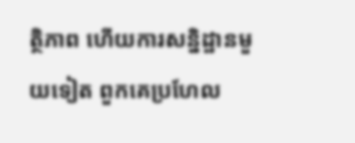ត្ថិភាព ហើយការសន្និដ្ឋានមួយទៀត ពួកគេប្រហែល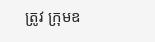ត្រូវ ក្រុមឧ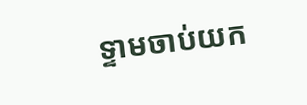ទ្ទាមចាប់យក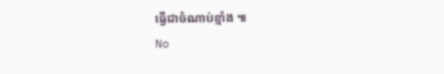ធ្វើជាចំណាប់ខ្មាំង ៕
No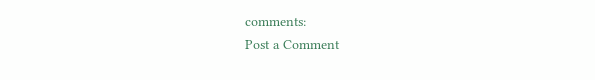comments:
Post a Comment